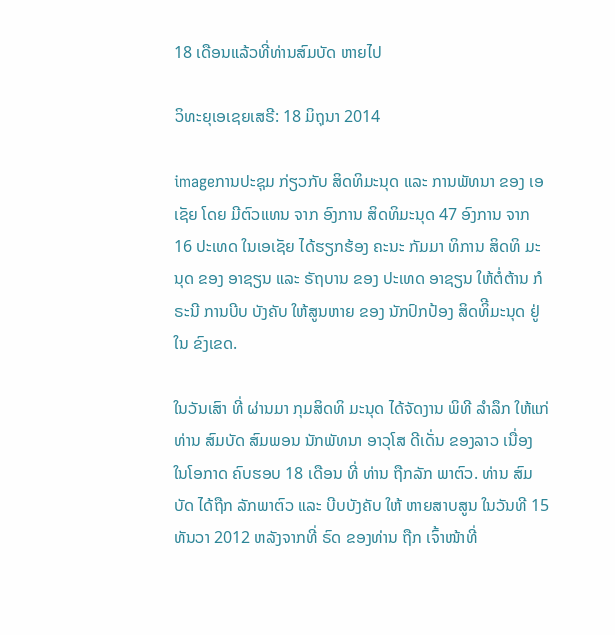18 ເດືອນແລ້ວທີ່ທ່ານສົມບັດ ຫາຍໄປ

ວິທະຍຸເອເຊຍເສຣີ: 18 ມິຖຸນາ 2014

imageການປະຊຸມ ກ່ຽວກັບ ສິດທິມະນຸດ ແລະ ການພັທນາ ຂອງ ເອເຊັຍ ໂດຍ ມີຕົວແທນ ຈາກ ອົງການ ສິດທິມະນຸດ 47 ອົງການ ຈາກ 16 ປະເທດ ໃນເອເຊັຍ ໄດ້ຮຽກຮ້ອງ ຄະນະ ກັມມາ ທິການ ສິດທິ ມະນຸດ ຂອງ ອາຊຽນ ແລະ ຣັຖບານ ຂອງ ປະເທດ ອາຊຽນ ໃຫ້ຕໍ່ຕ້ານ ກໍຣະນີ ການບີບ ບັງຄັບ ໃຫ້ສູນຫາຍ ຂອງ ນັກປົກປ້ອງ ສິດທິີມະນຸດ ຢູ່ໃນ ຂົງເຂດ.

ໃນວັນເສົາ ທີ່ ຜ່ານມາ ກຸມສິດທິ ມະນຸດ ໄດ້ຈັດງານ ພິທີ ລຳລຶກ ໃຫ້ແກ່ ທ່ານ ສົມບັດ ສົມພອນ ນັກພັທນາ ອາວຸໂສ ດີເດັ່ນ ຂອງລາວ ເນື່ອງ ໃນໂອກາດ ຄົບຮອບ 18 ເດືອນ ທີ່ ທ່ານ ຖືກລັກ ພາຕົວ. ທ່ານ ສົມບັດ ໄດ້ຖືກ ລັກພາຕົວ ແລະ ບີບບັງຄັບ ໃຫ້ ຫາຍສາບສູນ ໃນວັນທີ 15 ທັນວາ 2012 ຫລັງຈາກທີ່ ຣົດ ຂອງທ່ານ ຖືກ ເຈົ້າໜ້າທີ່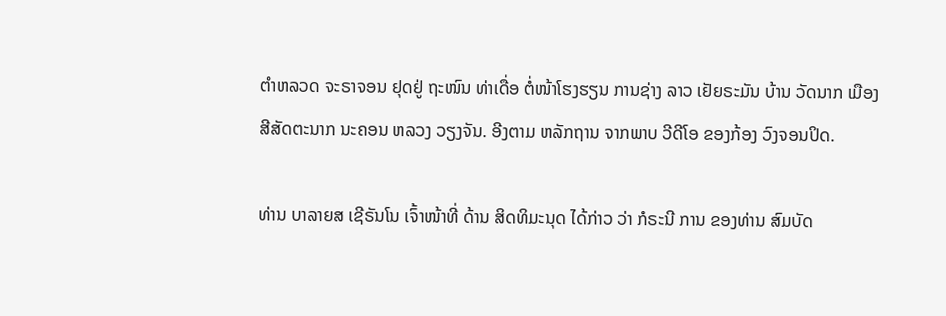ຕຳຫລວດ ຈະຣາຈອນ ຢຸດຢູ່ ຖະໜົນ ທ່າເດື່ອ ຕໍ່ໜ້າໂຮງຮຽນ ການຊ່າງ ລາວ ເຢັຍຣະມັນ ບ້ານ ວັດນາກ ເມືອງ ສີສັດຕະນາກ ນະຄອນ ຫລວງ ວຽງຈັນ. ອີງຕາມ ຫລັກຖານ ຈາກພາບ ວີດີໂອ ຂອງກ້ອງ ວົງຈອນປິດ.

ທ່ານ ບາລາຍສ ເຊີຣັນໂນ ເຈົ້າໜ້າທີ່ ດ້ານ ສິດທິມະນຸດ ໄດ້ກ່າວ ວ່າ ກໍຣະນີ ການ ຂອງທ່ານ ສົມບັດ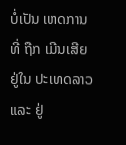ບໍ່ເປັນ ເຫດການ ທີ່ ຖືກ ເມີນເສີຍ ຢູ່ໃນ ປະເທດລາວ ແລະ ຢູ່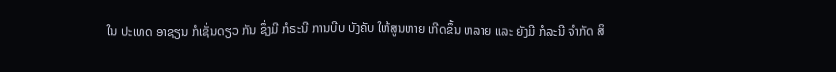ໃນ ປະເທດ ອາຊຽນ ກໍເຊັ່ນດຽວ ກັນ ຊຶ່ງມີ ກໍຣະນີ ການບີບ ບັງຄັບ ໃຫ້ສູນຫາຍ ເກີດຂຶ້ນ ຫລາຍ ແລະ ຍັງມີ ກໍລະນີ ຈຳກັດ ສິ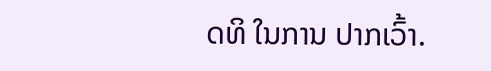ດທິ ໃນການ ປາກເວົ້າ.